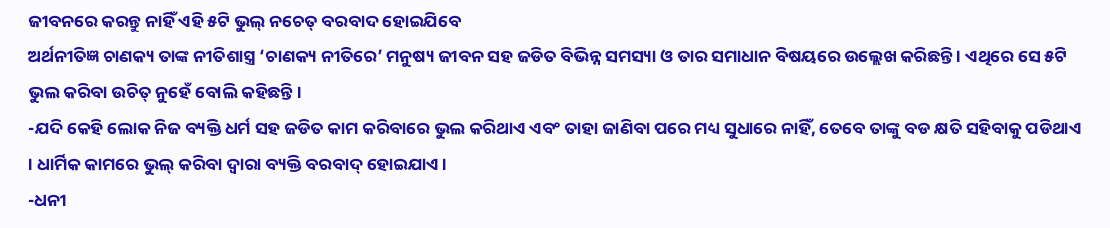ଜୀବନରେ କରନ୍ତୁ ନାହିଁ ଏହି ୫ଟି ଭୁଲ୍ ନଚେତ୍ ବରବାଦ ହୋଇଯିବେ
ଅର୍ଥନୀତିଜ୍ଞ ଚାଣକ୍ୟ ତାଙ୍କ ନୀତିଶାସ୍ତ୍ର ‘ଚାଣକ୍ୟ ନୀତିରେ’ ମନୁଷ୍ୟ ଜୀବନ ସହ ଜଡିତ ବିଭିନ୍ନ ସମସ୍ୟା ଓ ତାର ସମାଧାନ ବିଷୟରେ ଉଲ୍ଲେଖ କରିଛନ୍ତି । ଏଥିରେ ସେ ୫ଟି ଭୁଲ କରିବା ଉଚିତ୍ ନୁହେଁ ବୋଲି କହିଛନ୍ତି ।
-ଯଦି କେହି ଲୋକ ନିଜ ବ୍ୟକ୍ତି ଧର୍ମ ସହ ଜଡିତ କାମ କରିବାରେ ଭୁଲ କରିଥାଏ ଏବଂ ତାହା ଜାଣିବା ପରେ ମଧ୍ୟ ସୁଧାରେ ନାହିଁ, ତେବେ ତାଙ୍କୁ ବଡ କ୍ଷତି ସହିବାକୁ ପଡିଥାଏ । ଧାର୍ମିକ କାମରେ ଭୁଲ୍ କରିବା ଦ୍ୱାରା ବ୍ୟକ୍ତି ବରବାଦ୍ ହୋଇଯାଏ ।
-ଧନୀ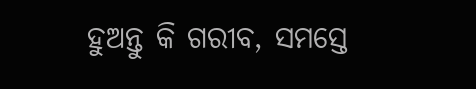ହୁଅନ୍ତୁ କି ଗରୀବ, ସମସ୍ତେ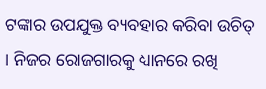ଟଙ୍କାର ଉପଯୁକ୍ତ ବ୍ୟବହାର କରିବା ଉଚିତ୍ । ନିଜର ରୋଜଗାରକୁ ଧ୍ୟାନରେ ରଖି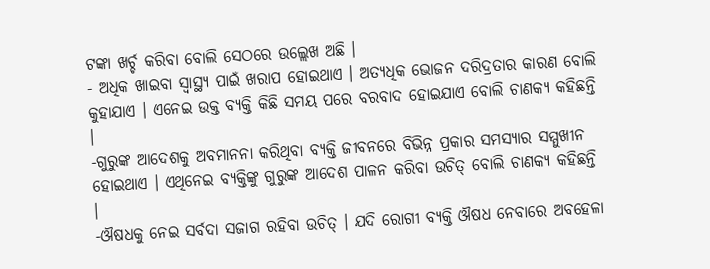ଟଙ୍କା ଖର୍ଚ୍ଚ କରିବା ବୋଲି ସେଠରେ ଉଲ୍ଲେଖ ଅଛି ।
- ଅଧିକ ଖାଇବା ସ୍ୱାସ୍ଥ୍ୟ ପାଇଁ ଖରାପ ହୋଇଥାଏ । ଅତ୍ୟଧିକ ଭୋଜନ ଦରିଦ୍ରତାର କାରଣ ବୋଲି କୁହାଯାଏ । ଏନେଇ ଉକ୍ତ ବ୍ୟକ୍ତି କିଛି ସମୟ ପରେ ବରବାଦ ହୋଇଯାଏ ବୋଲି ଚାଣକ୍ୟ କହିଛନ୍ତି ।
-ଗୁରୁଙ୍କ ଆଦେଶକୁ ଅବମାନନା କରିଥିବା ବ୍ୟକ୍ତି ଜୀବନରେ ବିଭିନ୍ନ ପ୍ରକାର ସମସ୍ୟାର ସମ୍ମୁଖୀନ ହୋଇଥାଏ । ଏଥିନେଇ ବ୍ୟକ୍ତିଙ୍କୁ ଗୁରୁଙ୍କ ଆଦେଶ ପାଳନ କରିବା ଉଚିତ୍ ବୋଲି ଚାଣକ୍ୟ କହିଛନ୍ତି ।
-ଔଷଧକୁ ନେଇ ସର୍ବଦା ସଜାଗ ରହିବା ଉଚିତ୍ । ଯଦି ରୋଗୀ ବ୍ୟକ୍ତି ଔଷଧ ନେବାରେ ଅବହେଳା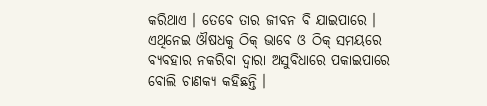କରିଥାଏ । ତେବେ ତାର ଜୀବନ ବି ଯାଇପାରେ । ଏଥିନେଇ ଔଷଧକୁ ଠିକ୍ ଭାବେ ଓ ଠିକ୍ ସମୟରେ ବ୍ୟବହାର ନକରିବା ଦ୍ୱାରା ଅସୁବିଧାରେ ପକାଇପାରେ ବୋଲି ଚାଣକ୍ୟ କହିଛନ୍ତି ।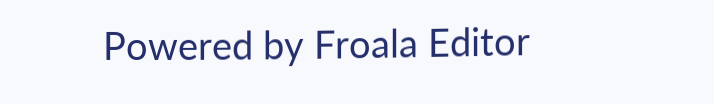Powered by Froala Editor